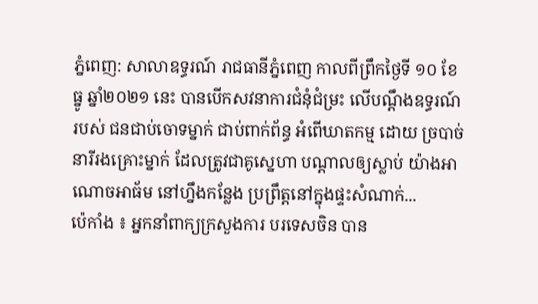ភ្នំពេញ: សាលាឧទ្ធរណ៍ រាជធានីភ្នំពេញ កាលពីព្រឹកថ្ងៃទី ១០ ខែ ធ្នូ ឆ្នាំ២០២១ នេះ បានបើកសវនាការជំនុំជំម្រះ លើបណ្ដឹងឧទ្ធរណ៍របស់ ជនជាប់ចោទម្នាក់ ជាប់ពាក់ព័ន្ធ អំពើឃាតកម្ម ដោយ ច្របាច់ នារីរងគ្រោះម្នាក់ ដែលត្រូវជាគូស្នេហា បណ្តាលឲ្យស្លាប់ យ៉ាងអាណោចអាធ័ម នៅហ្នឹងកន្លែង ប្រព្រឹត្តនៅក្នុងផ្ទះសំណាក់...
ប៉េកាំង ៖ អ្នកនាំពាក្យក្រសួងការ បរទេសចិន បាន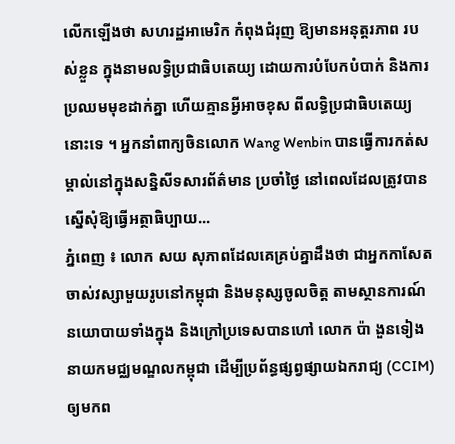លើកឡើងថា សហរដ្ឋអាមេរិក កំពុងជំរុញ ឱ្យមានអនុត្តរភាព របស់ខ្លួន ក្នុងនាមលទ្ធិប្រជាធិបតេយ្យ ដោយការបំបែកបំបាក់ និងការប្រឈមមុខដាក់គ្នា ហើយគ្មានអ្វីអាចខុស ពីលទ្ធិប្រជាធិបតេយ្យនោះទេ ។ អ្នកនាំពាក្យចិនលោក Wang Wenbin បានធ្វើការកត់សម្គាល់នៅក្នុងសន្និសីទសារព័ត៌មាន ប្រចាំថ្ងៃ នៅពេលដែលត្រូវបាន ស្នើសុំឱ្យធ្វើអត្ថាធិប្បាយ...
ភ្នំពេញ ៖ លោក សយ សុភាពដែលគេគ្រប់គ្នាដឹងថា ជាអ្នកកាសែតចាស់វស្សាមួយរូបនៅកម្ពុជា និងមនុស្សចូលចិត្ត តាមស្ថានការណ៍ នយោបាយទាំងក្នុង និងក្រៅប្រទេសបានហៅ លោក ប៉ា ងួនទៀង នាយកមជ្ឈមណ្ឌលកម្ពុជា ដើម្បីប្រព័ន្ធផ្សព្វផ្សាយឯករាជ្យ (CCIM) ឲ្យមកព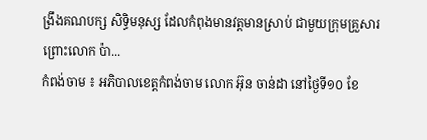ង្រឹងគណបក្ស សិទ្ធិមនុស្ស ដែលកំពុងមានវត្តមានស្រាប់ ជាមួយក្រុមគ្រួសារ ព្រោះលោក ប៉ា...
កំពង់ចាម ៖ អភិបាលខេត្តកំពង់ចាម លោក អ៊ុន ចាន់ដា នៅថ្ងៃទី១០ ខែ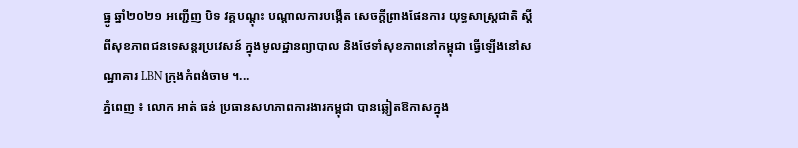ធ្នូ ឆ្នាំ២០២១ អញ្ជើញ បិទ វគ្គបណ្ដុះ បណ្ដាលការបង្កើត សេចក្ដីព្រាងផែនការ យុទ្ធសាស្រ្តជាតិ ស្ដីពីសុខភាពជនទេសន្ដរប្រវេសន៍ ក្នុងមូលដ្ឋានព្យាបាល និងថែទាំសុខភាពនៅកម្ពុជា ធ្វើឡើងនៅសណ្ឋាគារ LBN ក្រុងកំពង់ចាម ។...
ភ្នំពេញ ៖ លោក អាត់ ធន់ ប្រធានសហភាពការងារកម្ពុជា បានឆ្លៀតឱកាសក្នុង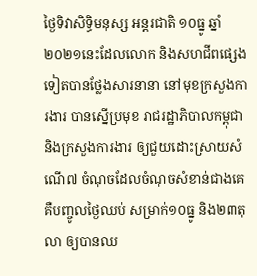ថ្ងៃទិវាសិទ្ធិមនុស្ស អន្តរជាតិ ១០ធ្នូ ឆ្នាំ២០២១នេះដែលលោក និងសហជីពផ្សេងទៀតបានថ្លែងសារនានា នៅមុខក្រសួងការងារ បានស្នើប្រមុខ រាជរដ្ឋាភិបាលកម្ពុជា និងក្រសួងការងារ ឲ្យជួយដោះស្រាយសំណើ៧ ចំណុចដែលចំណុចសំខាន់ជាងគេ គឺបញ្ចូលថ្ងៃឈប់ សម្រាក់១០ធ្នូ និង២៣តុលា ឲ្យបានឈ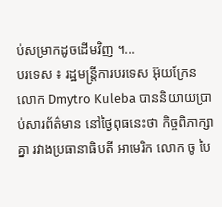ប់សម្រាកដូចដើមវិញ ។...
បរទេស ៖ រដ្ឋមន្ត្រីការបរទេស អ៊ុយក្រែន លោក Dmytro Kuleba បាននិយាយប្រាប់សារព័ត៌មាន នៅថ្ងៃពុធនេះថា កិច្ចពិភាក្សាគ្នា រវាងប្រធានាធិបតី អាមេរិក លោក ចូ បៃ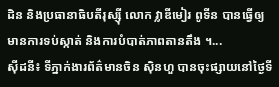ដិន និងប្រធានាធិបតីរុស្ស៊ី លោក វ្លាឌីមៀរ ពូទីន បានធ្វើឲ្យមានការទប់ស្កាត់ និងការបំបាត់ភាពតានតឹង ។...
ស៊ីដនី៖ ទីភ្នាក់ងារព័ត៌មានចិន ស៊ិនហួ បានចុះផ្សាយនៅថ្ងៃទី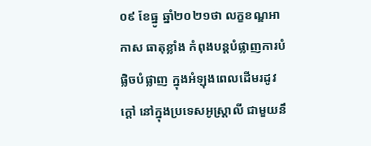០៩ ខែធ្នូ ឆ្នាំ២០២១ថា លក្ខខណ្ឌអាកាស ធាតុខ្លាំង កំពុងបន្តបំផ្លាញការបំផ្លិចបំផ្លាញ ក្នុងអំឡុងពេលដើមរដូវក្តៅ នៅក្នុងប្រទេសអូស្ត្រាលី ជាមួយនឹ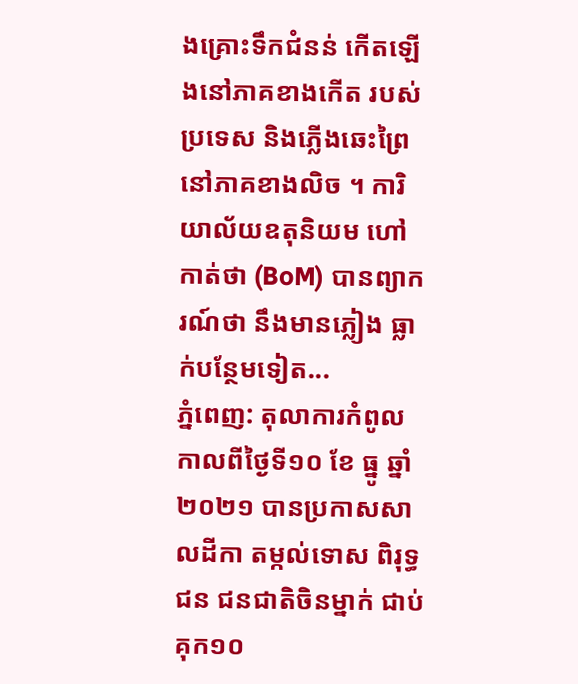ងគ្រោះទឹកជំនន់ កើតឡើងនៅភាគខាងកើត របស់ប្រទេស និងភ្លើងឆេះព្រៃនៅភាគខាងលិច ។ ការិយាល័យឧតុនិយម ហៅកាត់ថា (BoM) បានព្យាករណ៍ថា នឹងមានភ្លៀង ធ្លាក់បន្ថែមទៀត...
ភ្នំពេញ: តុលាការកំពូល កាលពីថ្ងៃទី១០ ខែ ធ្នូ ឆ្នាំ ២០២១ បានប្រកាសសាលដីកា តម្កល់ទោស ពិរុទ្ធជន ជនជាតិចិនម្នាក់ ជាប់គុក១០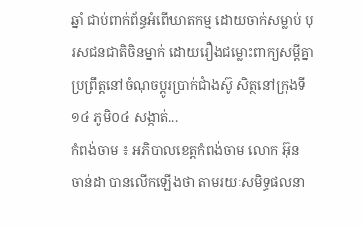ឆ្នាំ ជាប់ពាក់ព័ន្ធអំពើឃាតកម្ម ដោយចាក់សម្លាប់ បុរសជនជាតិចិនម្នាក់ ដោយរឿងជម្លោះពាក្យសម្ដីគ្នា ប្រព្រឹត្តនៅចំណុចប្តូរប្រាក់ជំាងស៊ូ សិត្ថនៅក្រុងទី ១៤ ភូមិ០៤ សង្កាត់...
កំពង់ចាម ៖ អភិបាលខេត្តកំពង់ចាម លោក អ៊ុន ចាន់ដា បានលើកឡើងថា តាមរយៈសមិទ្ធផលនា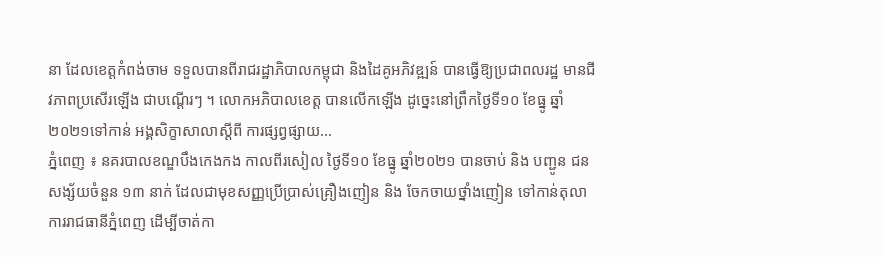នា ដែលខេត្តកំពង់ចាម ទទួលបានពីរាជរដ្ឋាភិបាលកម្ពុជា និងដៃគូអភិវឌ្ឍន៍ បានធ្វើឱ្យប្រជាពលរដ្ឋ មានជីវភាពប្រសើរឡើង ជាបណ្ដើរៗ ។ លោកអភិបាលខេត្ត បានលើកឡើង ដូច្នេះនៅព្រឹកថ្ងៃទី១០ ខែធ្នូ ឆ្នាំ២០២១ទៅកាន់ អង្គសិក្ខាសាលាស្ដីពី ការផ្សព្វផ្សាយ...
ភ្នំពេញ ៖ នគរបាលខណ្ឌបឹងកេងកង កាលពីរសៀល ថ្ងៃទី១០ ខែធ្នូ ឆ្នាំ២០២១ បានចាប់ និង បញ្ជូន ជនសង្ស័យចំនួន ១៣ នាក់ ដែលជាមុខសញ្ញប្រើប្រាស់គ្រឿងញៀន និង ចែកចាយថ្នាំងញៀន ទៅកាន់តុលាការរាជធានីភ្នំពេញ ដើម្បីចាត់កា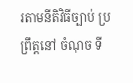រតាមនីតិវិធីច្បាប់ ប្រព្រឹត្តនៅ ចំណុច ទី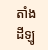តាំងដីឡូ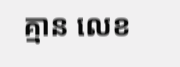គ្មាន លេខ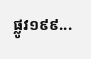ផ្លូវ១៩៩...